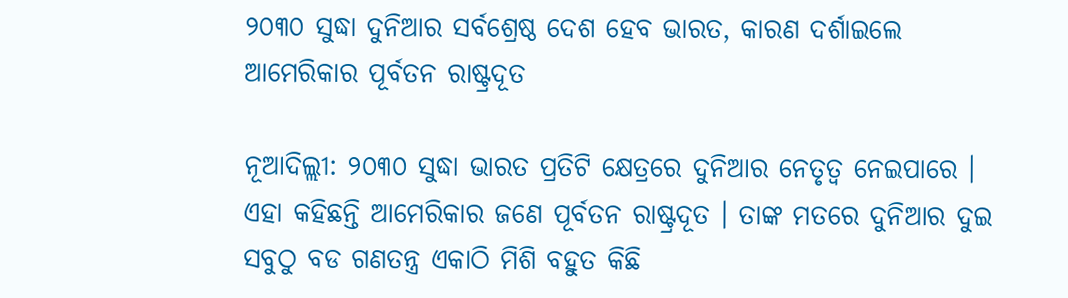୨୦୩୦ ସୁଦ୍ଧା ଦୁନିଆର ସର୍ବଶ୍ରେଷ୍ଠ ଦେଶ ହେବ ଭାରତ, କାରଣ ଦର୍ଶାଇଲେ ଆମେରିକାର ପୂର୍ବତନ ରାଷ୍ଟ୍ରଦୂତ

ନୂଆଦିଲ୍ଲୀ: ୨୦୩୦ ସୁଦ୍ଧା ଭାରତ ପ୍ରତିଟି କ୍ଷେତ୍ରରେ ଦୁନିଆର ନେତୃତ୍ୱ ନେଇପାରେ । ଏହା କହିଛନ୍ତି ଆମେରିକାର ଜଣେ ପୂର୍ବତନ ରାଷ୍ଟ୍ରଦୂତ । ତାଙ୍କ ମତରେ ଦୁନିଆର ଦୁଇ ସବୁଠୁ ବଡ ଗଣତନ୍ତ୍ର ଏକାଠି ମିଶି ବହୁତ କିଛି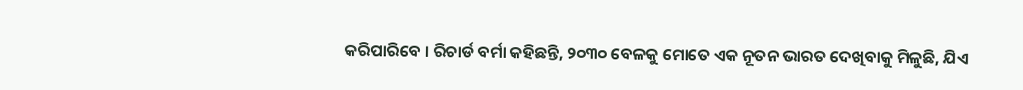କରିପାରିବେ । ରିଚାର୍ଡ ବର୍ମା କହିଛନ୍ତି, ୨୦୩୦ ବେଳକୁ ମୋତେ ଏକ ନୂତନ ଭାରତ ଦେଖିବାକୁ ମିଳୁଛି, ଯିଏ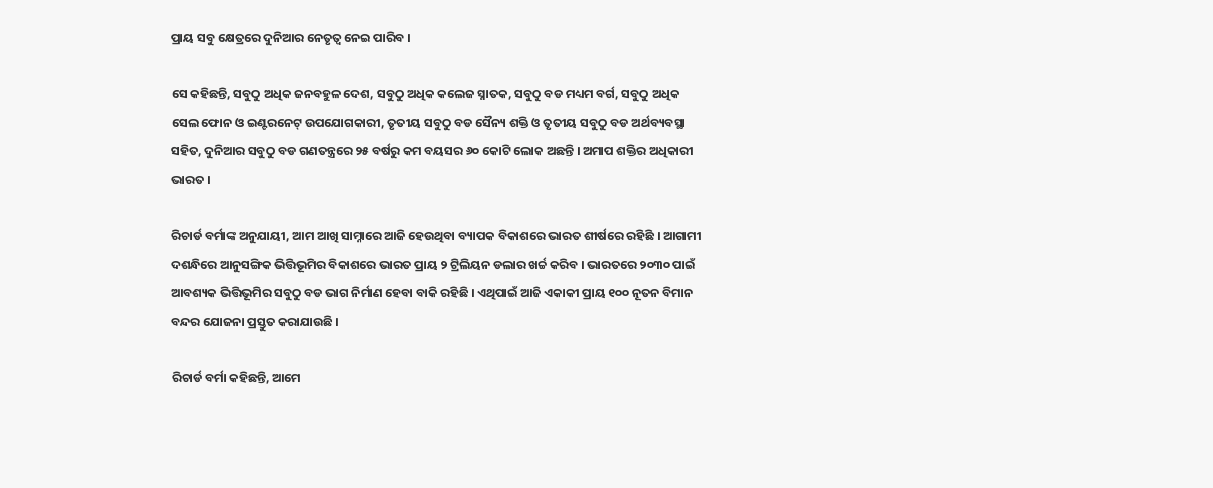ପ୍ରାୟ ସବୁ କ୍ଷେତ୍ରରେ ଦୁନିଆର ନେତୃତ୍ୱ ନେଇ ପାରିବ ।

ସେ କହିଛନ୍ତି, ସବୁଠୁ ଅଧିକ ଜନବହୁଳ ଦେଶ, ସବୁଠୁ ଅଧିକ କଲେଜ ସ୍ନାତକ, ସବୁଠୁ ବଡ ମଧ୍ୟମ ବର୍ଗ, ସବୁଠୁ ଅଧିକ ସେଲ ଫୋନ ଓ ଇଣ୍ଟରନେଟ୍ ଉପଯୋଗକାରୀ, ତୃତୀୟ ସବୁଠୁ ବଡ ସୈନ୍ୟ ଶକ୍ତି ଓ ତୃତୀୟ ସବୁଠୁ ବଡ ଅର୍ଥବ୍ୟବସ୍ଥା ସହିତ, ଦୁନିଆର ସବୁଠୁ ବଡ ଗଣତନ୍ତ୍ରରେ ୨୫ ବର୍ଷରୁ କମ ବୟସର ୬୦ କୋଟି ଲୋକ ଅଛନ୍ତି । ଅମାପ ଶକ୍ତିର ଅଧିକାରୀ ଭାରତ ।

ରିଚାର୍ଡ ବର୍ମାଙ୍କ ଅନୁଯାୟୀ, ଆମ ଆଖି ସାମ୍ନାରେ ଆଜି ହେଉଥିବା ବ୍ୟାପକ ବିକାଶରେ ଭାରତ ଶୀର୍ଷରେ ରହିଛି । ଆଗାମୀ ଦଶନ୍ଧିରେ ଆନୁସଙ୍ଗିକ ଭିତ୍ତିଭୂମିର ବିକାଶରେ ଭାରତ ପ୍ରାୟ ୨ ଟ୍ରିଲିୟନ ଡଲାର ଖର୍ଚ୍ଚ କରିବ । ଭାରତରେ ୨୦୩୦ ପାଇଁ ଆବଶ୍ୟକ ଭିତ୍ତିଭୂମିର ସବୁଠୁ ବଡ ଭାଗ ନିର୍ମାଣ ହେବା ବାକି ରହିଛି । ଏଥିପାଇଁ ଆଜି ଏକାକୀ ପ୍ରାୟ ୧୦୦ ନୂତନ ବିମାନ ବନ୍ଦର ଯୋଜନା ପ୍ରସ୍ତୁତ କରାଯାଉଛି ।

ରିଚାର୍ଡ ବର୍ମା କହିଛନ୍ତି, ଆମେ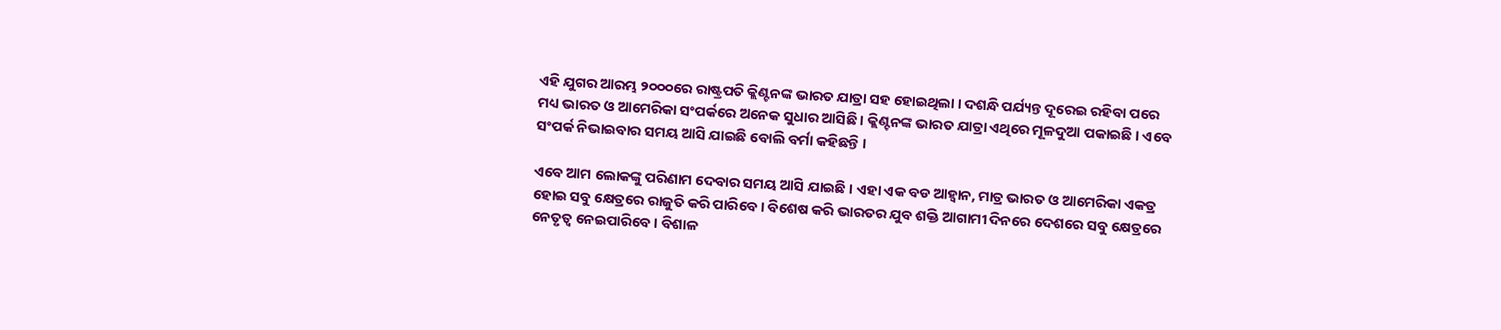ଏହି ଯୁଗର ଆରମ୍ଭ ୨୦୦୦ରେ ରାଷ୍ଟ୍ରପତି କ୍ଲିଣ୍ଟନଙ୍କ ଭାରତ ଯାତ୍ରା ସହ ହୋଇଥିଲା । ଦଶନ୍ଧି ପର୍ଯ୍ୟନ୍ତ ଦୂରେଇ ରହିବା ପରେ ମଧ୍ୟ ଭାରତ ଓ ଆମେରିକା ସଂପର୍କରେ ଅନେକ ସୁଧାର ଆସିଛି । କ୍ଲିଣ୍ଟନଙ୍କ ଭାରତ ଯାତ୍ରା ଏଥିରେ ମୂଳଦୁଆ ପକାଇଛି । ଏବେ ସଂପର୍କ ନିଭାଇବାର ସମୟ ଆସି ଯାଇଛି ବୋଲି ବର୍ମା କହିଛନ୍ତି ।

ଏବେ ଆମ ଲୋକଙ୍କୁ ପରିଣାମ ଦେବାର ସମୟ ଆସି ଯାଇଛି । ଏହା ଏକ ବଡ ଆହ୍ୱାନ, ମାତ୍ର ଭାରତ ଓ ଆମେରିକା ଏକତ୍ର ହୋଇ ସବୁ କ୍ଷେତ୍ରରେ ରାଜୁତି କରି ପାରିବେ । ବିଶେଷ କରି ଭାରତର ଯୁବ ଶକ୍ତି ଆଗାମୀ ଦିନରେ ଦେଶରେ ସବୁ କ୍ଷେତ୍ରରେ ନେତୃତ୍ୱ ନେଇପାରିବେ । ବିଶାଳ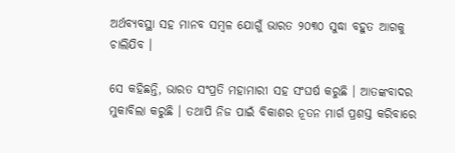ଅର୍ଥବ୍ୟବସ୍ଥା ସହ ମାନବ ସମ୍ବଳ ଯୋଗୁଁ ଭାରତ ୨୦୩୦ ସୁଦ୍ଧା ବହୁତ ଆଗକୁ ଚାଲିଯିବ ।

ସେ କହିଛନ୍ତି, ଭାରତ ସଂପ୍ରତି ମହାମାରୀ ସହ ସଂଘର୍ଷ କରୁଛି । ଆତଙ୍କବାଦର ମୁକାବିଲା କରୁଛି । ତଥାପି ନିଜ ପାଇଁ ବିକାଶର ନୂତନ ମାର୍ଗ ପ୍ରଶସ୍ତ କରିବାରେ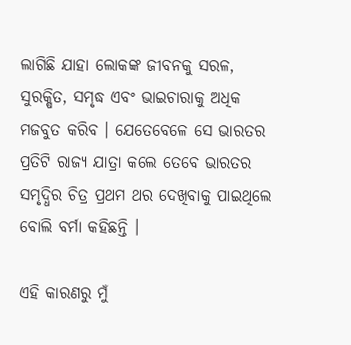ଲାଗିଛି ଯାହା ଲୋକଙ୍କ ଜୀବନକୁ ସରଳ, ସୁରକ୍ଷିତ, ସମୃଦ୍ଧ ଏବଂ ଭାଇଚାରାକୁ ଅଧିକ ମଜବୁତ କରିବ । ଯେତେବେଳେ ସେ ଭାରତର ପ୍ରତିଟି ରାଜ୍ୟ ଯାତ୍ରା କଲେ ତେବେ ଭାରତର ସମୃଦ୍ଧିର ଚିତ୍ର ପ୍ରଥମ ଥର ଦେଖିବାକୁ ପାଇଥିଲେ ବୋଲି ବର୍ମା କହିଛନ୍ତି ।

ଏହି କାରଣରୁ ମୁଁ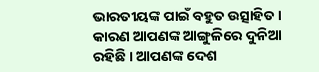ଭାରତୀୟଙ୍କ ପାଇଁ ବହୁତ ଉତ୍ସାହିତ । କାରଣ ଆପଣଙ୍କ ଆଙ୍ଗୁଳିରେ ଦୁନିଆ ରହିଛି । ଆପଣଙ୍କ ଦେଶ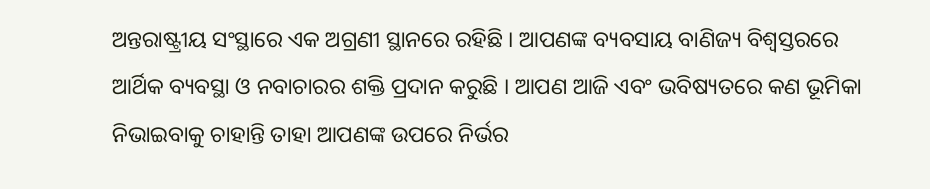ଅନ୍ତରାଷ୍ଟ୍ରୀୟ ସଂସ୍ଥାରେ ଏକ ଅଗ୍ରଣୀ ସ୍ଥାନରେ ରହିଛି । ଆପଣଙ୍କ ବ୍ୟବସାୟ ବାଣିଜ୍ୟ ବିଶ୍ୱସ୍ତରରେ ଆର୍ଥିକ ବ୍ୟବସ୍ଥା ଓ ନବାଚାରର ଶକ୍ତି ପ୍ରଦାନ କରୁଛି । ଆପଣ ଆଜି ଏବଂ ଭବିଷ୍ୟତରେ କଣ ଭୂମିକା ନିଭାଇବାକୁ ଚାହାନ୍ତି ତାହା ଆପଣଙ୍କ ଉପରେ ନିର୍ଭର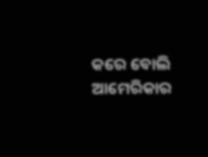କରେ ବୋଲି ଆମେରିକାର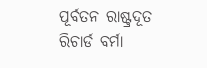ପୂର୍ବତନ ରାଷ୍ଟ୍ରଦୂତ ରିଚାର୍ଡ ବର୍ମା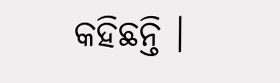କହିଛନ୍ତି ।